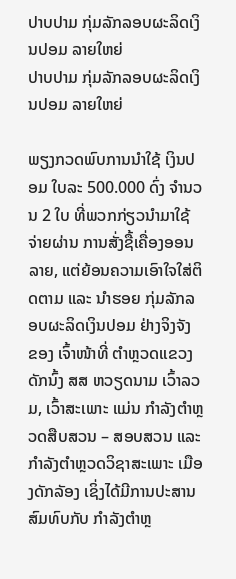ປາບປາມ ກຸ່ມລັກລອບຜະລິດເງິນປອມ ລາຍໃຫຍ່
ປາບປາມ ກຸ່ມລັກລອບຜະລິດເງິນປອມ ລາຍໃຫຍ່

ພຽງກວດພົບການນຳໃຊ້ ເງິນປອມ ໃບລະ 500.000 ດົ່ງ ຈຳນວນ 2 ໃບ ທີ່ພວກກ່ຽວນຳມາໃຊ້ຈ່າຍຜ່ານ ການສັ່ງຊື້ເຄື່ອງອອນລາຍ, ແຕ່ຍ້ອນຄວາມເອົາໃຈໃສ່ຕິດຕາມ ແລະ ນຳຮອຍ ກຸ່ມລັກລອບຜະລິດເງິນປອມ ຢ່າງຈິງຈັງ ຂອງ ເຈົ້າໜ້າທີ່ ຕຳຫຼວດແຂວງດັກນົ້ງ ສສ ຫວຽດນາມ ເວົ້າລວມ, ເວົ້າສະເພາະ ແມ່ນ ກຳລັງຕຳຫຼວດສືບສວນ – ສອບສວນ ແລະ ກຳລັງຕຳຫຼວດວິຊາສະເພາະ ເມືອງດັກລັອງ ເຊິ່ງໄດ້ມີການປະສານສົມທົບກັບ ກຳລັງຕຳຫຼ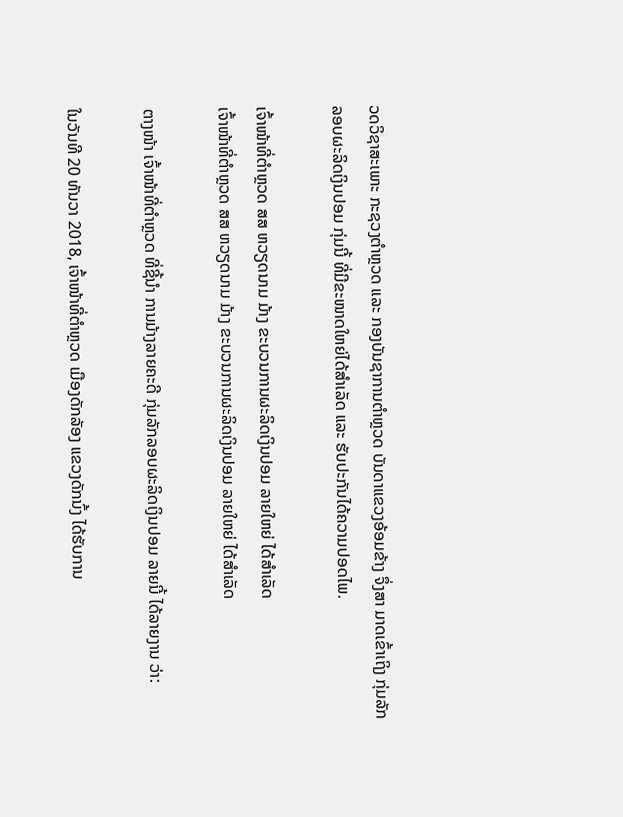ວດວິຊາສະເພາະ ກະຊວງຕຳຫຼວດ ແລະ ກອງບັນຊາການຕຳຫຼວດ ບັນດາແຂວງອ້ອມຂ້າງ ຈຶ່ງສາ ມາດເຂົ້າເຖິງ ກຸ່ມລັກລອບຜະລິດເງິນປອມ ກຸ່ມນີ້ ທີ່ມີຂະໜາດໃຫຍ່ໄດ້ສຳເລັດ ແລະ ຮັບປະກັນໄດ້ຄວາມປອດໄພ.

ເຈົ້າໜ້າທີ່ຕຳຫຼວດ ສສ ຫວຽດນາມ ມ້າງ ຂະບວນການຜະລິດເງິນປອມ ລາຍໃຫຍ່ ໄດ້ສຳເລັດ
ເຈົ້າໜ້າທີ່ຕຳຫຼວດ ສສ ຫວຽດນາມ ມ້າງ ຂະບວນການຜະລິດເງິນປອມ ລາຍໃຫຍ່ ໄດ້ສຳເລັດ

ຕາງໜ້າ ເຈົ້າໜ້າທີ່ຕຳຫຼວດ ທີ່ຊີ້ນຳ ການມ້າງລາຍຄະດີ ກຸ່ມລັກລອບຜະລິດເງິນປອມ ລາຍນີ້ ໄດ້ລາຍງານ ວ່າ:

ໃນວັນທີ 20 ທັນວາ 2018, ເຈົ້າໜ້າທີ່ຕຳຫຼວດ ເມືອງດັກລັອງ ແຂວງດັກນົ້ງ ໄດ້ຮັບການ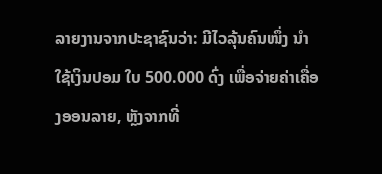ລາຍງານຈາກປະຊາຊົນວ່າ: ມີໄວລຸ້ນຄົນໜຶ່ງ ນຳໃຊ້ເງິນປອມ ໃບ 500.000 ດົ່ງ ເພື່ອຈ່າຍຄ່າເຄື່ອງອອນລາຍ, ຫຼັງຈາກທີ່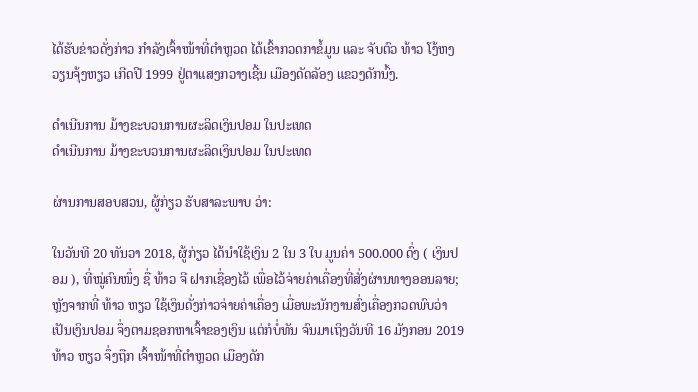ໄດ້ຮັບຂ່າວດັ່ງກ່າວ ກຳລັງເຈົ້າໜ້າທີ່ຕຳຫຼວດ ໄດ້ເຂົ້າກວດກາຂໍ້ມູນ ແລະ ຈັບຕົວ ທ້າວ ໂງ້ຫງວຽນຈຸ້ງຫຽວ ເກີດປີ 1999 ຢູ່ຕາແສງກວາງເຊີ້ນ ເມືອງດັດລັອງ ແຂວງດັກນົ້ງ.

ດຳເນີນການ ມ້າງຂະບວນການຜະລິດເງິນປອມ ໃນປະເທດ
ດຳເນີນການ ມ້າງຂະບວນການຜະລິດເງິນປອມ ໃນປະເທດ

ຜ່ານການສອບສວນ, ຜູ້ກ່ຽວ ຮັບສາລະພາບ ວ່າ:

ໃນວັນທີ 20 ທັນວາ 2018, ຜູ້ກ່ຽວ ໄດ້ນຳໃຊ້ເງິນ 2 ໃນ 3 ໃບ ມູນຄ່າ 500.000 ດົ່ງ ( ເງິນປອມ ), ທີ່ໝູ່ຄົນໜຶ່ງ ຊື່ ທ້າວ ຈີ ຝາກເຊື່ອງໄວ້ ເພື່ອໄວ້ຈ່າຍຄ່າເຄື່ອງທີ່ສັ່ງຜ່ານທາງອອນລາຍ; ຫຼັງຈາກທີ່ ທ້າວ ຫຽວ ໃຊ້ເງິນດັ່ງກ່າວຈ່າຍຄ່າເຄື່ອງ ເມື່ອພະນັກງານສົ່ງເຄື່ອງກວດພົບວ່າ ເປັນເງິນປອມ ຈຶ່ງຕາມຊອກຫາເຈົ້າຂອງເງິນ ແຕ່ກໍບໍ່ທັນ ຈົນມາເຖິງວັນທີ 16 ມັງກອນ 2019 ທ້າວ ຫຽວ ຈຶ່ງຖືກ ເຈົ້າໜ້າທີ່ຕຳຫຼວດ ເມືອງດັກ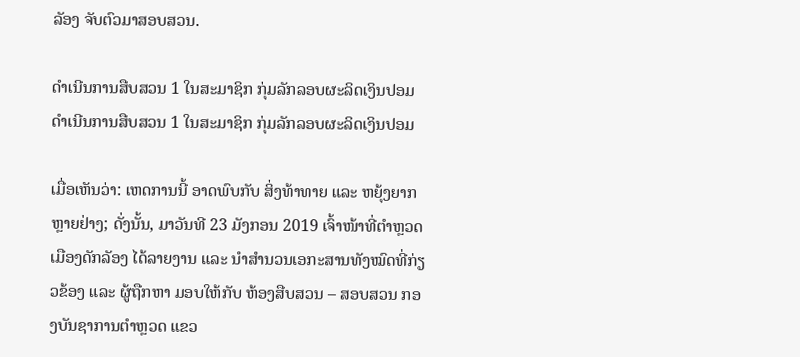ລັອງ ຈັບຕົວມາສອບສວນ.

ດຳເນີນການສືບສວນ 1 ໃນສະມາຊິກ ກຸ່ມລັກລອບຜະລິດເງິນປອມ
ດຳເນີນການສືບສວນ 1 ໃນສະມາຊິກ ກຸ່ມລັກລອບຜະລິດເງິນປອມ

ເມື່ອເຫັນວ່າ: ເຫດການນີ້ ອາດພົບກັບ ສິ່ງທ້າທາຍ ແລະ ຫຍຸ້ງຍາກຫຼາຍຢ່າງ; ດັ່ງນັ້ນ, ມາວັນທີ 23 ມັງກອນ 2019 ເຈົ້າໜ້າທີ່ຕຳຫຼວດ ເມືອງດັກລັອງ ໄດ້ລາຍງານ ແລະ ນຳສຳນວນເອກະສານທັງໝົດທີ່ກ່ຽວຂ້ອງ ແລະ ຜູ້ຖືກຫາ ມອບໃຫ້ກັບ ຫ້ອງສືບສວນ – ສອບສວນ ກອງບັນຊາການຕຳຫຼວດ ແຂວ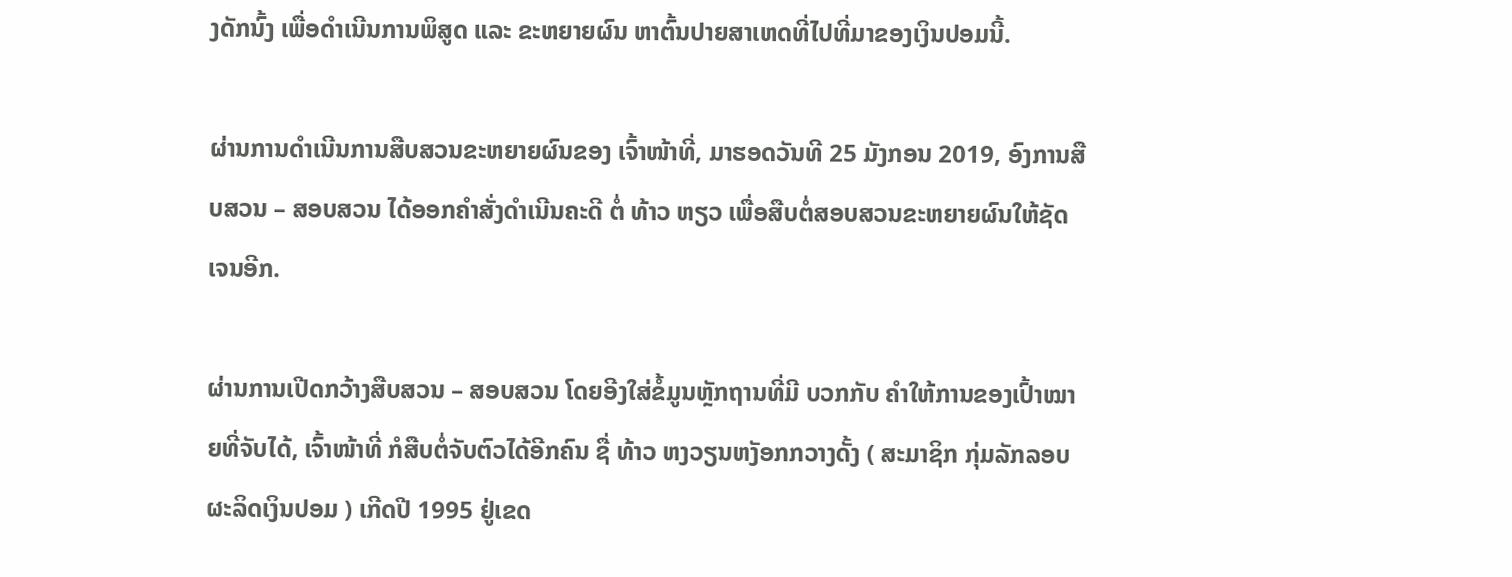ງດັກນົ້ງ ເພື່ອດຳເນີນການພິສູດ ແລະ ຂະຫຍາຍຜົນ ຫາຕົ້ນປາຍສາເຫດທີ່ໄປທີ່ມາຂອງເງິນປອມນີ້.

ຜ່ານການດຳເນີນການສືບສວນຂະຫຍາຍຜົນຂອງ ເຈົ້າໜ້າທີ່, ມາຮອດວັນທີ 25 ມັງກອນ 2019, ອົງການສືບສວນ – ສອບສວນ ໄດ້ອອກຄຳສັ່ງດຳເນີນຄະດີ ຕໍ່ ທ້າວ ຫຽວ ເພື່ອສືບຕໍ່ສອບສວນຂະຫຍາຍຜົນໃຫ້ຊັດເຈນອີກ.

ຜ່ານການເປີດກວ້າງສືບສວນ – ສອບສວນ ໂດຍອີງໃສ່ຂໍ້ມູນຫຼັກຖານທີ່ມີ ບວກກັບ ຄຳໃຫ້ການຂອງເປົ້າໝາຍທີ່ຈັບໄດ້, ເຈົ້າໜ້າທີ່ ກໍສືບຕໍ່ຈັບຕົວໄດ້ອີກຄົນ ຊື່ ທ້າວ ຫງວຽນຫງັອກກວາງດັ້ງ ( ສະມາຊິກ ກຸ່ມລັກລອບຜະລິດເງິນປອມ ) ເກີດປີ 1995 ຢູ່ເຂດ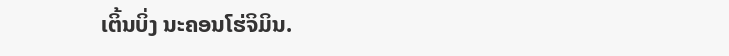ເຕິ້ນບິ່ງ ນະຄອນໂຮ່ຈິມິນ.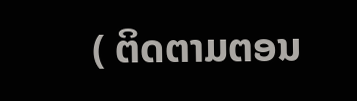( ຕິດຕາມຕອນ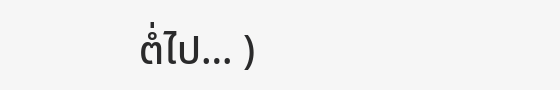ຕໍ່ໄປ… )